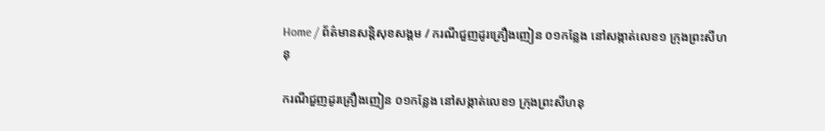Home / ព័ត៌មានសន្តិសុខសង្គម / ករណីជួញដូរគ្រឿងញៀន ០១កន្លែង នៅសង្កាត់លេខ១ ក្រុងព្រះសីហនុ

ករណីជួញដូរគ្រឿងញៀន ០១កន្លែង នៅសង្កាត់លេខ១ ក្រុងព្រះសីហនុ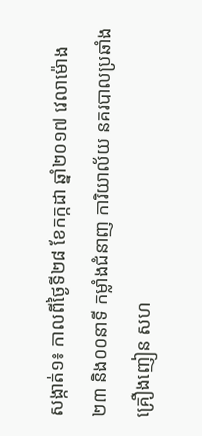សង្កាត់១៖ កាលពីថ្ងៃទី២៨ ខែកក្កដា ឆ្នាំ២០១៧ វេលាម៉ោង ២៣ និង០០នាទី កម្លាំងជំនាញ ការិយាល័យ នគរបាលប្រឆាំងគ្រឿងញៀន សហ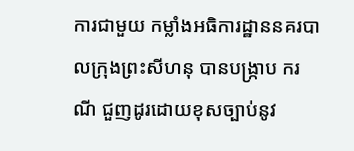ការជាមួយ កម្លាំងអធិការដ្ឋាននគរបាលក្រុងព្រះសីហនុ បានបង្ក្រាប ករណី ជួញដូរដោយខុសច្បាប់នូវ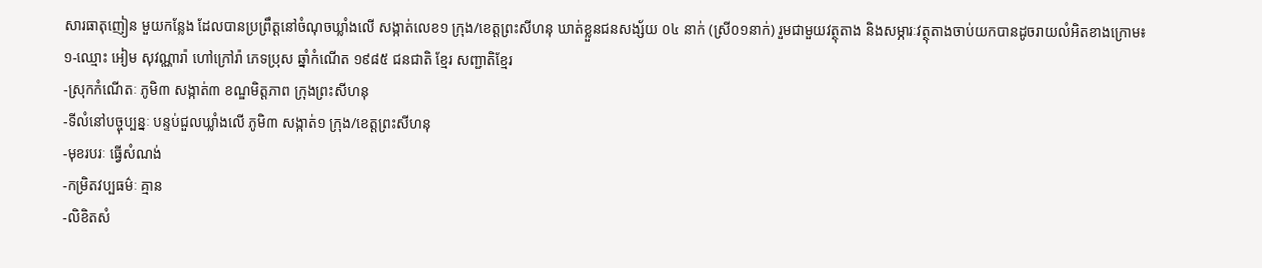សារធាតុញៀន មួយកន្លែង ដែលបានប្រព្រឹត្តនៅចំណុចឃ្លាំងលើ សង្កាត់លេខ១ ក្រុង/ខេត្តព្រះសីហនុ ឃាត់ខ្លួនជនសង្ស័យ ០៤ នាក់ (ស្រី០១នាក់) រួមជាមួយវត្ថុតាង និងសម្ភារៈវត្ថុតាងចាប់យកបានដូចរាយលំអិតខាងក្រោម៖
១-ឈ្មោះ អៀម សុវណ្ណារ៉ា ហៅក្រៅរ៉ា ភេទប្រុស ឆ្នាំកំណើត ១៩៨៥ ជនជាតិ ខ្មែរ សញ្ជាតិខ្មែរ
-ស្រុកកំណើតៈ ភូមិ៣ សង្កាត់៣ ខណ្ឌមិត្តភាព ក្រុងព្រះសីហនុ
-ទីលំនៅបច្ចុប្បន្នៈ បន្ទប់ជួលឃ្លាំងលើ ភូមិ៣ សង្កាត់១ ក្រុង/ខេត្តព្រះសីហនុ
-មុខរបរៈ ធ្វើសំណង់
-កម្រិតវប្បធម៌ៈ គ្មាន
-លិខិតសំ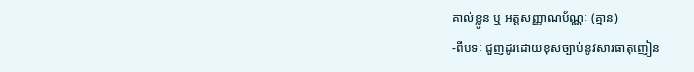គាល់ខ្លូន ឬ អត្តសញ្ញាណប័ណ្ណៈ (គ្មាន)
-ពីបទៈ ជួញដូរដោយខុសច្បាប់នូវសារធាតុញៀន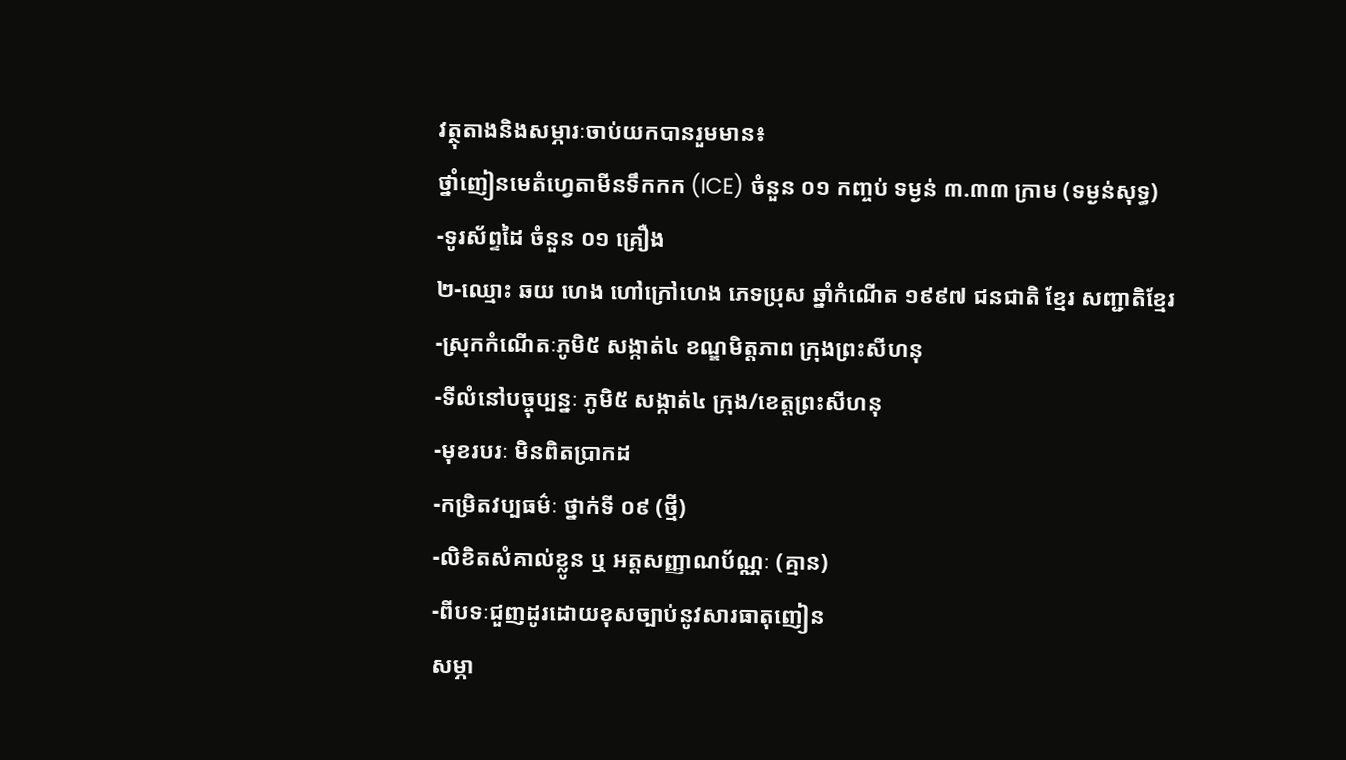វត្ថុតាងនិងសម្ភារៈចាប់យកបានរួមមាន៖
ថ្នាំញៀនមេតំហ្វេតាមីនទឹកកក (ICE) ចំនួន ០១ កញ្ចប់ ទម្ងន់ ៣.៣៣ ក្រាម (ទម្ងន់សុទ្ធ)
-ទូរស័ព្ទដៃ ចំនួន ០១ គ្រឿង
២-ឈ្មោះ ឆយ ហេង ហៅក្រៅហេង ភេទប្រុស ឆ្នាំកំណើត ១៩៩៧ ជនជាតិ ខ្មែរ សញ្ជាតិខ្មែរ
-ស្រុកកំណើតៈភូមិ៥ សង្កាត់៤ ខណ្ឌមិត្តភាព ក្រុងព្រះសីហនុ
-ទីលំនៅបច្ចុប្បន្នៈ ភូមិ៥ សង្កាត់៤ ក្រុង/ខេត្តព្រះសីហនុ
-មុខរបរៈ មិនពិតប្រាកដ
-កម្រិតវប្បធម៌ៈ ថ្នាក់ទី ០៩ (ថ្មី)
-លិខិតសំគាល់ខ្លូន ឬ អត្តសញ្ញាណប័ណ្ណៈ (គ្មាន)
-ពីបទៈជួញដូរដោយខុសច្បាប់នូវសារធាតុញៀន
សម្ភា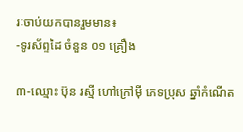រៈចាប់យកបានរួមមាន៖
-ទូរស័ព្ទដៃ ចំនួន ០១ គ្រឿង

៣-ឈ្មោះ ប៊ុន រស្មី ហៅក្រៅម៉ី ភេទប្រុស ឆ្នាំកំណើត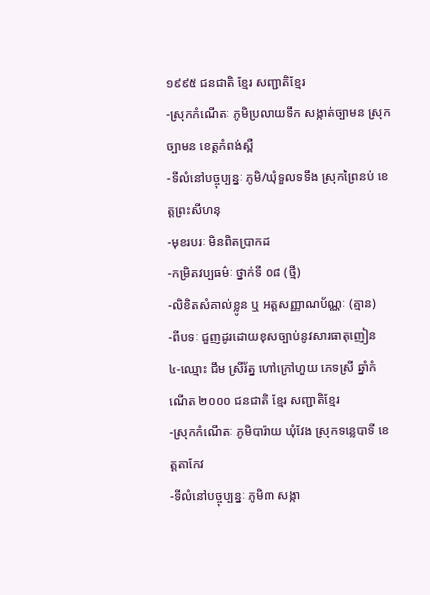១៩៩៥ ជនជាតិ ខ្មែរ សញ្ជាតិខ្មែរ
-ស្រុកកំណើតៈ ភូមិប្រលាយទឹក សង្កាត់ច្បាមន ស្រុកច្បាមន ខេត្តកំពង់ស្ពឺ
-ទីលំនៅបច្ចុប្បន្នៈ ភូមិ/ឃុំទួលទទឹង ស្រុកព្រៃនប់ ខេត្តព្រះសីហនុ
-មុខរបរៈ មិនពិតប្រាកដ
-កម្រិតវប្បធម៌ៈ ថ្នាក់ទី ០៨ (ថ្មី)
-លិខិតសំគាល់ខ្លូន ឬ អត្តសញ្ញាណប័ណ្ណៈ (គ្មាន)
-ពីបទៈ ជួញដូរដោយខុសច្បាប់នូវសារធាតុញៀន
៤-ឈ្មោះ ជឹម ស្រីរ័ត្ន ហៅក្រៅហួយ ភេទស្រី ឆ្នាំកំណើត ២០០០ ជនជាតិ ខ្មែរ សញ្ជាតិខ្មែរ
-ស្រុកកំណើតៈ ភូមិបារ៉ាយ ឃុំវែង ស្រុកទន្លេបាទី ខេត្តតាកែវ
-ទីលំនៅបច្ចុប្បន្នៈ ភូមិ៣ សង្កា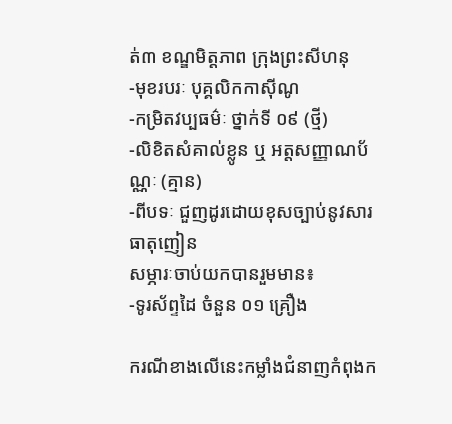ត់៣ ខណ្ឌមិត្តភាព ក្រុងព្រះសីហនុ
-មុខរបរៈ បុគ្គលិកកាស៊ីណូ
-កម្រិតវប្បធម៌ៈ ថ្នាក់ទី ០៩ (ថ្មី)
-លិខិតសំគាល់ខ្លូន ឬ អត្តសញ្ញាណប័ណ្ណៈ (គ្មាន)
-ពីបទៈ ជួញដូរដោយខុសច្បាប់នូវសារធាតុញៀន
សម្ភារៈចាប់យកបានរួមមាន៖
-ទូរស័ព្ទដៃ ចំនួន ០១ គ្រឿង

ករណីខាងលើនេះកម្លាំងជំនាញកំពុងក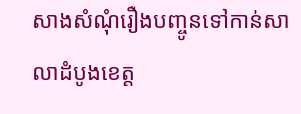សាងសំណុំរឿងបញ្ចូនទៅកាន់សាលាដំបូងខេត្ត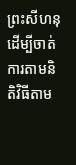ព្រះសីហនុ ដើម្បីចាត់ការតាមនិតិវិធីតាម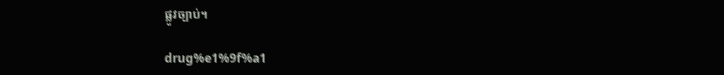ផ្លូវច្បាប់។

drug%e1%9f%a1